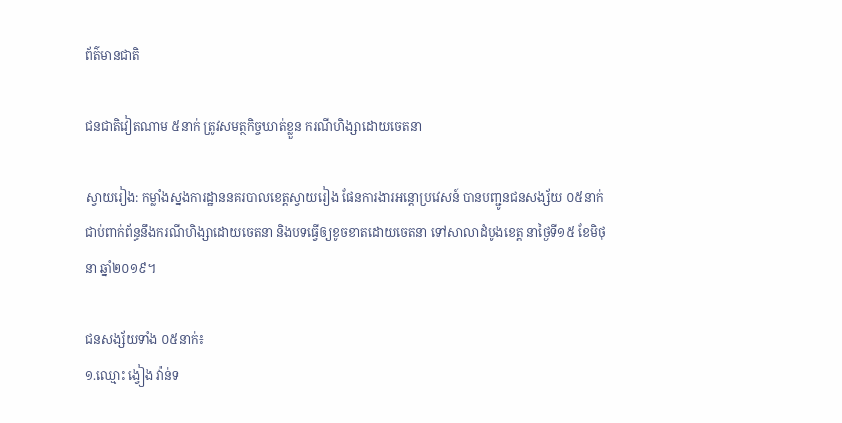ព័ត៌មានជាតិ

ជនជាតិវៀតណាម ៥នាក់ ត្រូវសមត្ថកិច្ចឃាត់ខ្លួន ករណីហិង្សាដោយចេតនា

ស្វាយរៀង: កម្លាំងស្នងការដ្ឋាននគរបាលខេត្តស្វាយរៀង ផែនការងារអន្តោប្រវេសន៍ បានបញ្ជូនជនសង្ស័យ ០៥នាក់ ជាប់ពាក់ព័ន្ធនឹងករណីហិង្សាដោយចេតនា និងបទធ្វើឲ្យខូចខាតដោយចេតនា ទៅសាលាដំបូងខេត្ត នាថ្ងៃទី១៥ ខែមិថុនា ឆ្នាំ២០១៩។

ជនសង្ស័យទាំង ០៥នាក់៖
១.ឈ្មោះ ង្វៀង វ៉ាន់ទ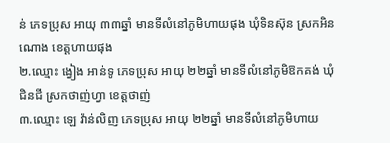ន់ ភេទប្រុស អាយុ ៣៣ឆ្នាំ មានទីលំនៅភូមិហាយផុង ឃុំទិនស៊ុន ស្រកអិនណោង ខេត្តហាយផុង
២.ឈ្មោះ ង្វៀង អាន់ទូ ភេទប្រុស អាយុ ២២ឆ្នាំ មានទីលំនៅភូមិឱកគង់ ឃុំជិនជី ស្រកថាញ់ហ្វា ខេត្តថាញ់
៣.ឈ្មោះ ឡេ វ៉ាន់លិញ ភេទប្រុស អាយុ ២២ឆ្នាំ មានទីលំនៅភូមិហាយ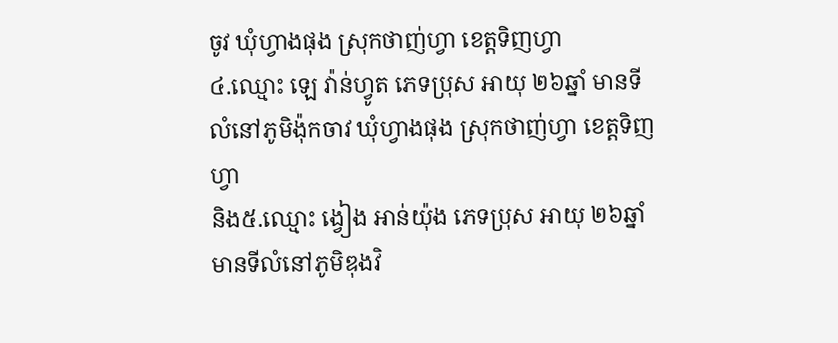ចូវ ឃុំហ្វាងផុង ស្រុកថាញ់ហ្វា ខេត្តទិញហ្វា
៤.ឈ្មោះ ឡេ វ៉ាន់ហ្វូត ភេទប្រុស អាយុ ២៦ឆ្នាំ មានទីលំនៅភូមិង៉ុកចាវ ឃុំហ្វាងផុង ស្រុកថាញ់ហ្វា ខេត្តទិញហ្វា
និង៥.ឈ្មោះ ង្វៀង អាន់យ៉ុង ភេទប្រុស អាយុ ២៦ឆ្នាំ មានទីលំនៅភូមិឌុងវិ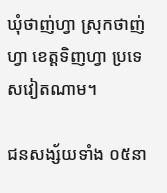ឃុំថាញ់ហ្វា ស្រុកថាញ់ហ្វា ខេត្តទិញហ្វា ប្រទេសវៀតណាម។

ជនសង្ស័យទាំង ០៥នា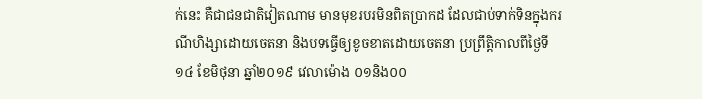ក់នេះ គឺជាជនជាតិវៀតណាម មានមុខរបរមិនពិតប្រាកដ ដែលជាប់ទាក់ទិនក្នុងករណីហិង្សាដោយចេតនា និងបទធ្វើឲ្យខូចខាតដោយចេតនា ប្រព្រឹត្តិកាលពីថ្ងៃទី១៤ ខែមិថុនា ឆ្នាំ២០១៩ វេលាម៉ោង ០១និង០០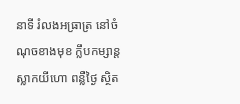នាទី រំលងអធ្រាត្រ នៅចំណុចខាងមុខ ក្លឹបកម្សាន្តស្លាកយីហោ ពន្លឺថ្ងៃ ស្ថិត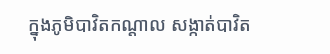ក្នុងភូមិបាវិតកណ្តាល សង្កាត់បាវិត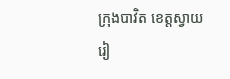ក្រុងបាវិត ខេត្តស្វាយរៀ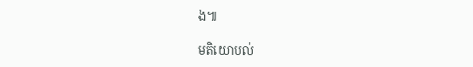ង៕

មតិយោបល់